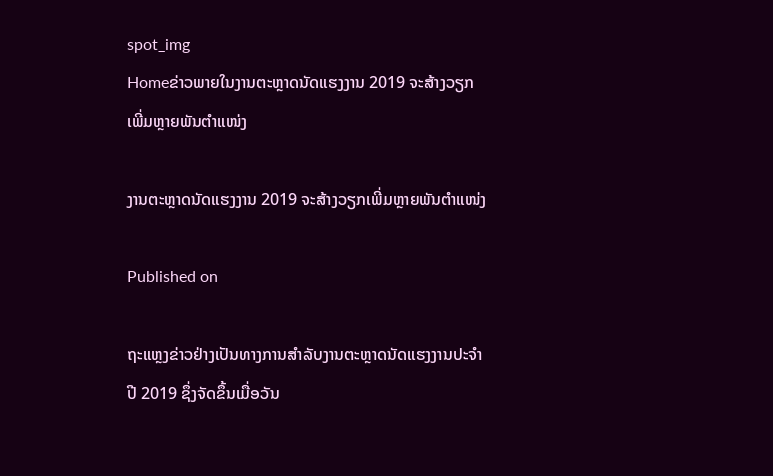spot_img
Homeຂ່າວພາຍໃນງານຕະຫຼາດນັດແຮງງານ 2019 ຈະສ້າງວຽກເພີ່ມຫຼາຍພັນຕຳແໜ່ງ

ງານຕະຫຼາດນັດແຮງງານ 2019 ຈະສ້າງວຽກເພີ່ມຫຼາຍພັນຕຳແໜ່ງ

Published on

ຖະແຫຼງຂ່າວຢ່າງເປັນທາງການສຳລັບງານຕະຫຼາດນັດແຮງງານປະຈຳປີ 2019 ຊຶ່ງຈັດຂຶ້ນເມື່ອວັນ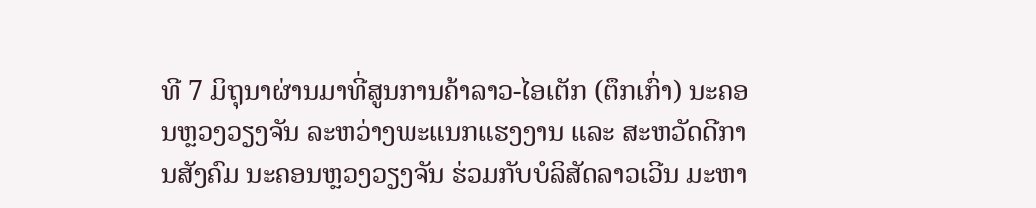ທີ 7 ມິຖຸນາຜ່ານມາທີ່ສູນການຄ້າລາວ-ໄອເຕັກ (ຕຶກເກົ່າ) ນະຄອນຫຼວງວຽງຈັນ ລະຫວ່າງພະແນກແຮງງານ ແລະ ສະຫວັດດີການສັງຄົມ ນະຄອນຫຼວງວຽງຈັນ ຮ່ວມກັບບໍລິສັດລາວເວີນ ມະຫາ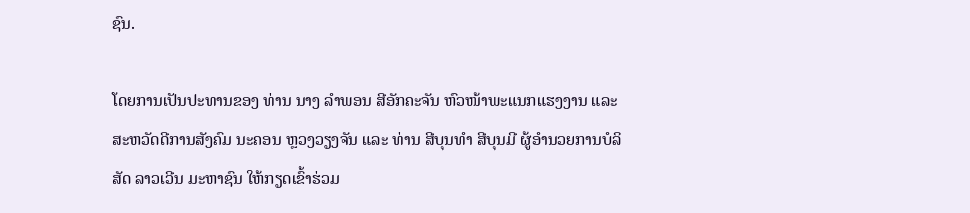ຊົນ.

ໂດຍການເປັນປະທານຂອງ ທ່ານ ນາງ ລຳພອນ ສີອັກຄະຈັນ ຫົວໜ້າພະແນກແຮງງານ ແລະ ສະຫວັດດີການສັງຄົມ ນະຄອນ ຫຼວງວຽງຈັນ ແລະ ທ່ານ ສີບຸນທຳ ສີບຸນມີ ຜູ້ອຳນວຍການບໍລິສັດ ລາວເວີນ ມະຫາຊົນ ໃຫ້ກຽດເຂົ້າຮ່ວມ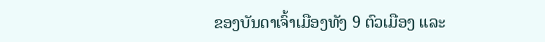ຂອງບັນດາເຈົ້າເມືອງທັງ 9 ຕົວເມືອງ ແລະ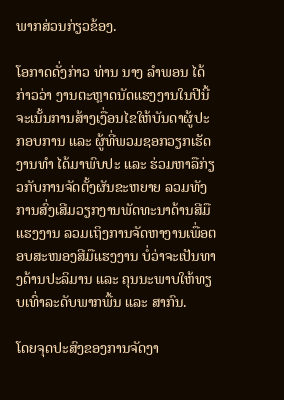ພາກສ່ວນກ່ຽວຂ້ອງ.

ໂອກາດດັ່ງກ່າວ ທ່ານ ນາງ ລຳພອນ ໄດ້ກ່າວວ່າ ງານຕະຫຼາດນັດແຮງງານໃນປີນີ້ຈະເນັ້ນການສ້າງເງື່ອນໄຂໃຫ້ບັນດາຜູ້ປະກອບການ ແລະ ຜູ້ທີ່ພວມຊອກວຽກເຮັດງານທຳ ໄດ້ມາພົບປະ ແລະ ຮ່ວມຫາລືກ່ຽວກັບການຈັດຕັ້ງຜັນຂະຫຍາຍ ລວມທັງການສົ່ງເສີມວຽກງານພັດທະນາດ້ານສີມືແຮງງານ ລວມເຖິງການຈັດຫາງານເພື່ອຕອບສະໜອງສີມືແຮງງານ ບໍ່ວ່າຈະເປັນທາງດ້ານປະລິມານ ແລະ ຄຸນນະພາບໃຫ້ທຽບເທົ່າລະດັບພາກພື້ນ ແລະ ສາກົນ.

ໂດຍຈຸດປະສົງຂອງການຈັດງາ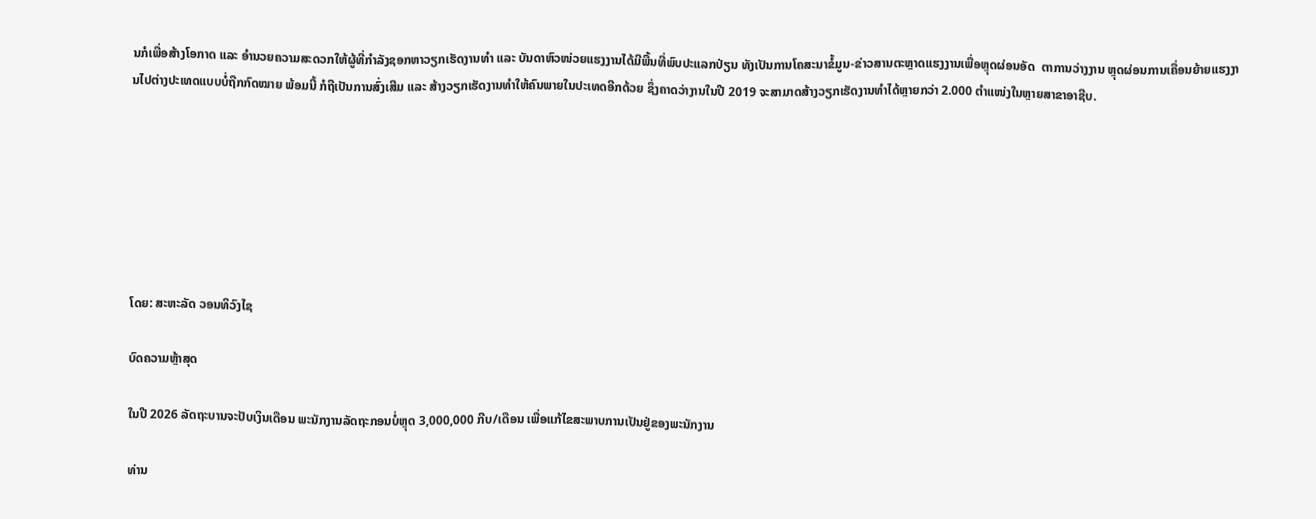ນກໍເພື່ອສ້າງໂອກາດ ແລະ ອຳນວຍຄວາມສະດວກໃຫ້ຜູ້ທີ່ກຳລັງຊອກຫາວຽກເຮັດງານທຳ ແລະ ບັນດາຫົວໜ່ວຍແຮງງານໄດ້ມີພື້ນທີ່ພົບປະແລກປ່ຽນ ທັງເປັນການໂຄສະນາຂໍ້ມູນ-ຂ່າວສານຕະຫຼາດແຮງງານເພື່ອຫຼຸດຜ່ອນອັດ  ຕາການວ່າງງານ ຫຼຸດຜ່ອນການເຄື່ອນຍ້າຍແຮງງານໄປຕ່າງປະເທດແບບບໍ່ຖືກກົດໝາຍ ພ້ອມນີ້ ກໍຖືເປັນການສົ່ງເສີມ ແລະ ສ້າງວຽກເຮັດງານທຳໃຫ້ຄົນພາຍໃນປະເທດອີກດ້ວຍ ຊຶ່ງຄາດວ່າງານໃນປີ 2019 ຈະສາມາດສ້າງວຽກເຮັດງານທຳໄດ້ຫຼາຍກວ່າ 2.000 ຕຳແໜ່ງໃນຫຼາຍສາຂາອາຊີບ.







ໂດຍ: ສະຫະລັດ ວອນທິວົງໄຊ

ບົດຄວາມຫຼ້າສຸດ

ໃນປີ 2026 ລັດຖະບານຈະປັບເງິນເດືອນ ພະນັກງານລັດຖະກອນບໍ່ຫຼຸດ 3,000,000 ກີບ/ເດືອນ ເພື່ອແກ້ໄຂສະພາບການເປັນຢູ່ຂອງພະນັກງານ

ທ່ານ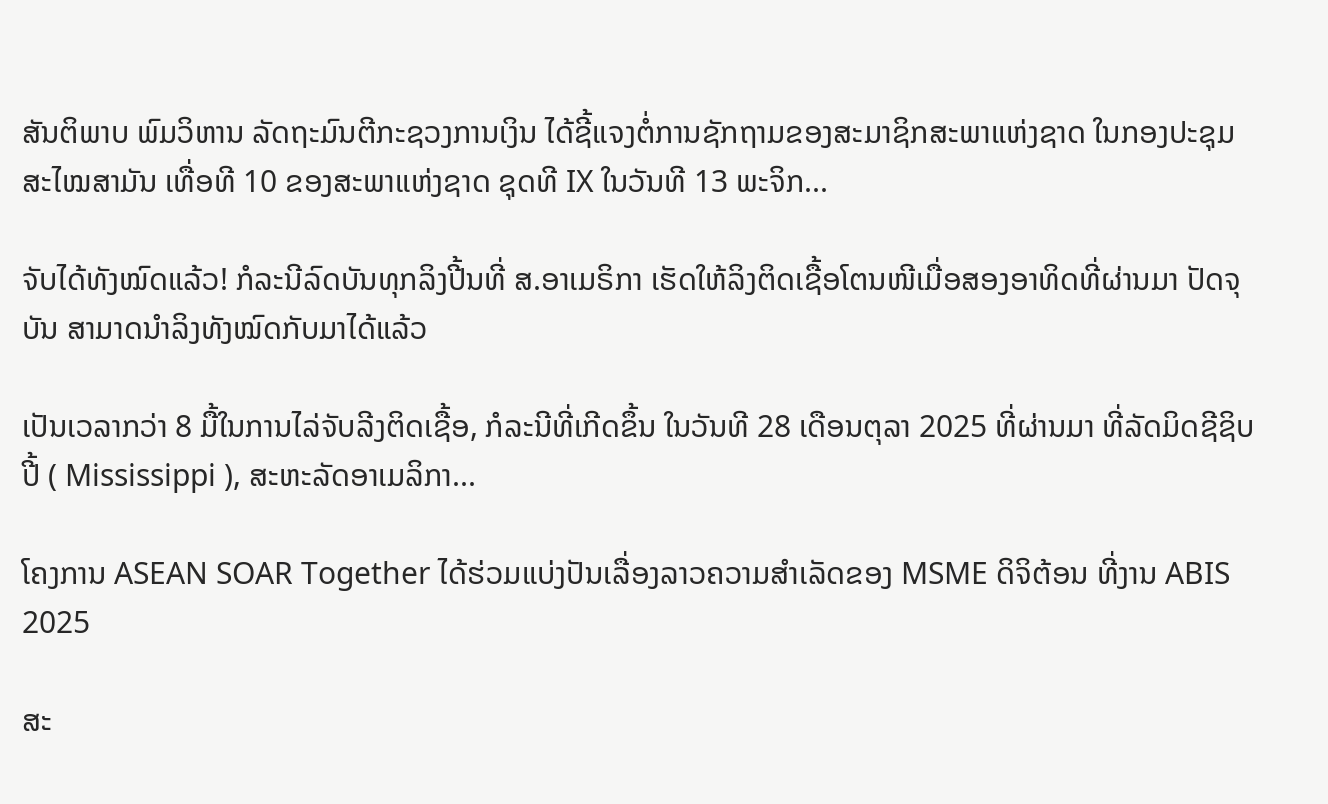ສັນຕິພາບ ພົມວິຫານ ລັດຖະມົນຕີກະຊວງການເງິນ ໄດ້ຊີ້ແຈງຕໍ່ການຊັກຖາມຂອງສະມາຊິກສະພາແຫ່ງຊາດ ໃນກອງປະຊຸມສະໄໝສາມັນ ເທື່ອທີ 10 ຂອງສະພາແຫ່ງຊາດ ຊຸດທີ IX ໃນວັນທີ 13 ພະຈິກ...

ຈັບໄດ້ທັງໝົດແລ້ວ! ກໍລະນີລົດບັນທຸກລິງປີ້ນທີ່ ສ.ອາເມຣິກາ ເຮັດໃຫ້ລິງຕິດເຊື້ອໂຕນໜີເມື່ອສອງອາທິດທີ່ຜ່ານມາ ປັດຈຸບັນ ສາມາດນຳລິງທັງໝົດກັບມາໄດ້ແລ້ວ

ເປັນເວລາກວ່າ 8 ມື້ໃນການໄລ່ຈັບລີງຕິດເຊື້ອ, ກໍລະນີທີ່ເກີດຂຶ້ນ ໃນວັນທີ 28 ເດືອນຕຸລາ 2025 ທີ່ຜ່ານມາ ທີ່ລັດມິດຊີຊິບປີ້ ( Mississippi ), ສະຫະລັດອາເມລິກາ...

ໂຄງການ ASEAN SOAR Together ໄດ້ຮ່ວມແບ່ງປັນເລື່ອງລາວຄວາມສໍາເລັດຂອງ MSME ດິຈິຕ້ອນ ທີ່ງານ ABIS 2025

ສະ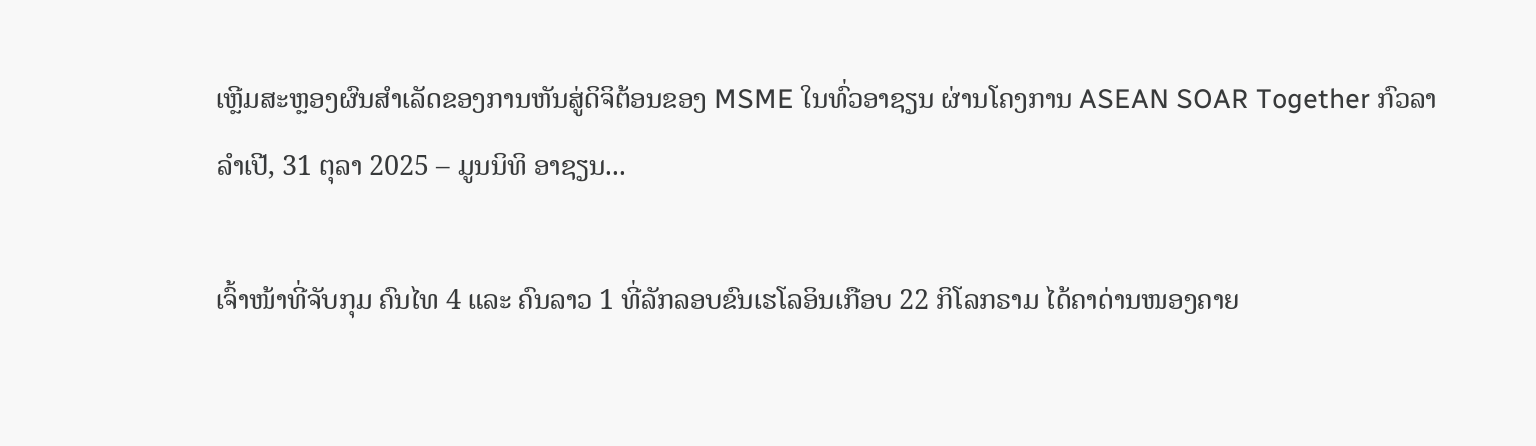ເຫຼີມສະຫຼອງຜົນສໍາເລັດຂອງການຫັນສູ່ດິຈິຕ້ອນຂອງ MSME ໃນທົ່ວອາຊຽນ ຜ່ານໂຄງການ ASEAN SOAR Together ກົວລາ ລໍາເປີ, 31 ຕຸລາ 2025 – ມູນນິທິ ອາຊຽນ...

ເຈົ້າໜ້າທີ່ຈັບກຸມ ຄົນໄທ 4 ແລະ ຄົນລາວ 1 ທີ່ລັກລອບຂົນເຮໂລອິນເກືອບ 22 ກິໂລກຣາມ ໄດ້ຄາດ່ານໜອງຄາຍ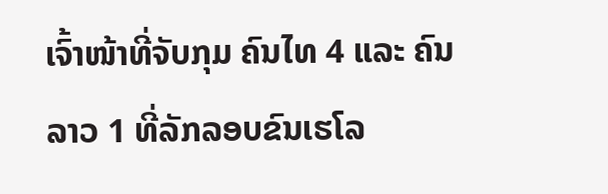ເຈົ້າໜ້າທີ່ຈັບກຸມ ຄົນໄທ 4 ແລະ ຄົນລາວ 1 ທີ່ລັກລອບຂົນເຮໂລ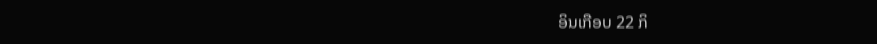ອິນເກືອບ 22 ກິ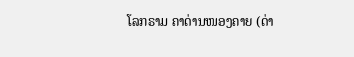ໂລກຣາມ ຄາດ່ານໜອງຄາຍ (ດ່າ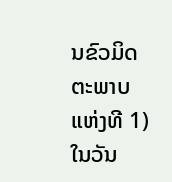ນຂົວມິດຕະພາບແຫ່ງທີ 1) ໃນວັນ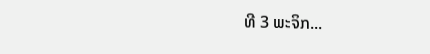ທີ 3 ພະຈິກ...